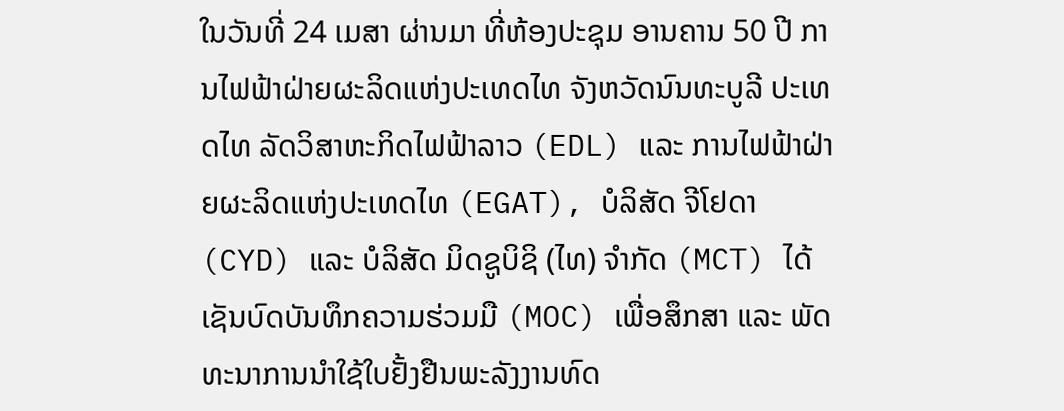ໃນວັນທີ່ 24 ເມສາ ຜ່ານມາ ທີ່ຫ້ອງປະຊຸມ ອານຄານ 50 ປີ ການໄຟຟ້າຝ່າຍຜະລິດແຫ່ງປະເທດໄທ ຈັງຫວັດນົນທະບູລີ ປະເທດໄທ ລັດວິສາຫະກິດໄຟຟ້າລາວ (EDL) ແລະ ການໄຟຟ້າຝ່າຍຜະລິດແຫ່ງປະເທດໄທ (EGAT), ບໍລິສັດ ຈີໂຢດາ (CYD) ແລະ ບໍລິສັດ ມິດຊູບິຊິ (ໄທ) ຈໍາກັດ (MCT) ໄດ້ເຊັນບົດບັນທຶກຄວາມຮ່ວມມື (MOC) ເພື່ອສຶກສາ ແລະ ພັດທະນາການນໍາໃຊ້ໃບຢັ້ງຢືນພະລັງງານທົດ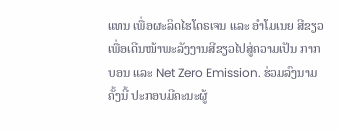ແທນ ເພື່ອຜະລິດໄຮໂດຣເຈນ ແລະ ອໍາໂມເນຍ ສີຂຽວ ເພື່ອເດີນໜ້າພະລັງງານສີຂຽວໄປສູ່ຄວາມເປັນ ກາກບອນ ແລະ Net Zero Emission. ຮ່ວມລົງນາມຄັ້ງນີ້ ປະກອບມີຄະນະຜູ້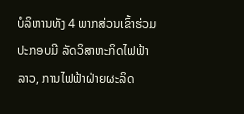ບໍລິຫານທັງ 4 ພາກສ່ວນເຂົ້າຮ່ວມ ປະກອບມີ ລັດວິສາຫະກິດໄຟຟ້າລາວ, ການໄຟຟ້າຝ່າຍຜະລິດ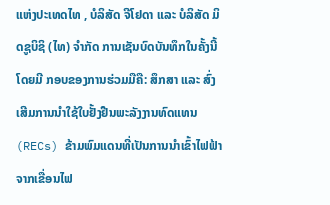ແຫ່ງປະເທດໄທ , ບໍລິສັດ ຈີໂຢດາ ແລະ ບໍລິສັດ ມິດຊູບິຊິ (ໄທ) ຈໍາກັດ ການເຊັນບົດບັນທຶກໃນຄັ້ງນີ້ໂດຍມີ ກອບຂອງການຮ່ວມມືຄື: ສຶກສາ ແລະ ສົ່ງເສີມການນຳໃຊ້ໃບຢັ້ງຢືນພະລັງງານທົດແທນ (RECs) ຂ້າມພົມແດນທີ່ເປັນການນຳເຂົ້າໄຟຟ້າຈາກເຂື່ອນໄຟ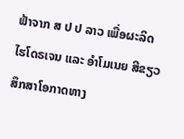ຟ້າຈາກ ສ ປ ປ ລາວ ເພື່ອຜະລິດໄຮໂດຣເຈນ ແລະ ອໍາໂມເນຍ ສີຂຽວສຶກສາໂອກາດທາງ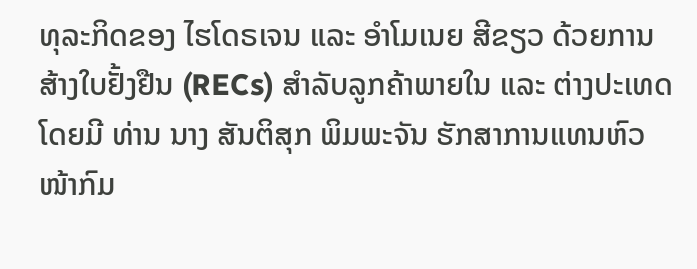ທຸລະກິດຂອງ ໄຮໂດຣເຈນ ແລະ ອໍາໂມເນຍ ສີຂຽວ ດ້ວຍການສ້າງໃບຢັ້ງຢືນ (RECs) ສຳລັບລູກຄ້າພາຍໃນ ແລະ ຕ່າງປະເທດ ໂດຍມີ ທ່ານ ນາງ ສັນຕິສຸກ ພິມພະຈັນ ຮັກສາການແທນຫົວໜ້າກົມ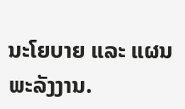ນະໂຍບາຍ ແລະ ແຜນພະລັງງານ.